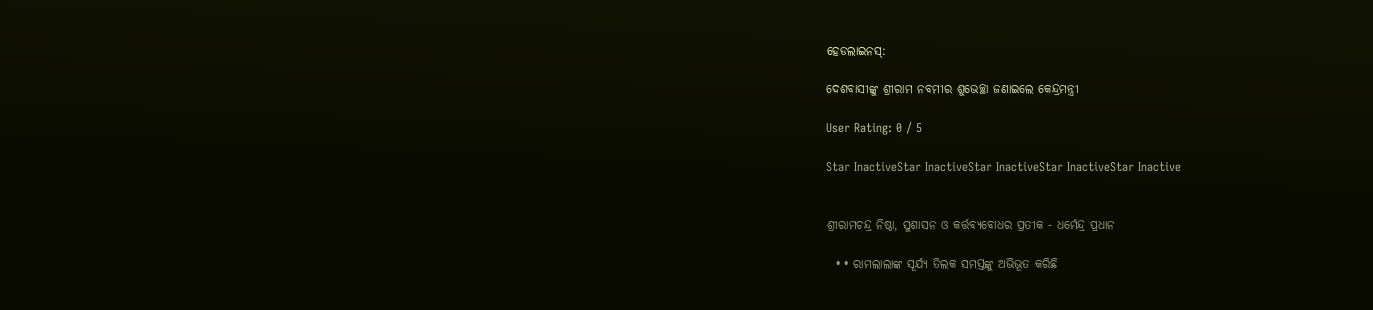ହେଡଲାଇନସ୍:

ଦେଶବାସୀଙ୍କୁ ଶ୍ରୀରାମ ନବମୀର ଶୁଭେଚ୍ଛା ଜଣାଇଲେ କେନ୍ଦ୍ରମନ୍ତ୍ରୀ

User Rating: 0 / 5

Star InactiveStar InactiveStar InactiveStar InactiveStar Inactive


ଶ୍ରୀରାମଚନ୍ଦ୍ର ନିଷ୍ଠା, ସୁଶାସନ ଓ କର୍ତ୍ତବ୍ୟବୋଧର ପ୍ରତୀକ - ଧର୍ମେନ୍ଦ୍ର ପ୍ରଧାନ

  • • ରାମଲାଲାଙ୍କ ସୂର୍ଯ୍ୟ ତିଲକ ସମସ୍ତଙ୍କୁ ଅଭିଭୂତ କରିଛି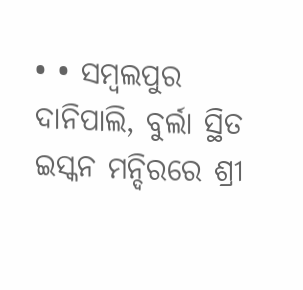• • ସମ୍ବଲପୁର ଦାନିପାଲି, ବୁର୍ଲା ସ୍ଥିତ ଇସ୍କନ ମନ୍ଦିରରେ ଶ୍ରୀ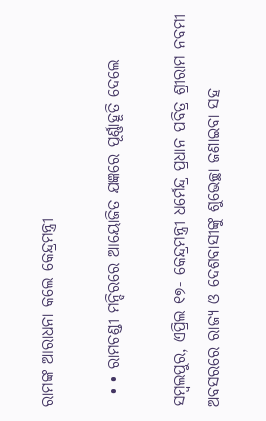ରାମଙ୍କ ଆରାଧନା କଲେ କେନ୍ଦ୍ରମନ୍ତ୍ରୀ

  • • ରାମଚଣ୍ଡୀ ମନ୍ଦିରରେ ଆୟୋଜିତ ଯଜ୍ଞରେ ପୂର୍ଣ୍ଣାହୂତି ଦେଲେ

ସମ୍ବଲପୁର, ଏପ୍ରିଲ ୧୭- କେନ୍ଦ୍ରମନ୍ତ୍ରୀ ଧର୍ମେନ୍ଦ୍ର ପ୍ରଧାନ ପବିତ୍ର ଶ୍ରୀରାମ ନବମୀ ଅବସରରେ ରାଜ୍ୟ ଓ ଦେଶବାସୀଙ୍କୁ ଶୁଭେଚ୍ଛା ଜଣାଇବା ସହ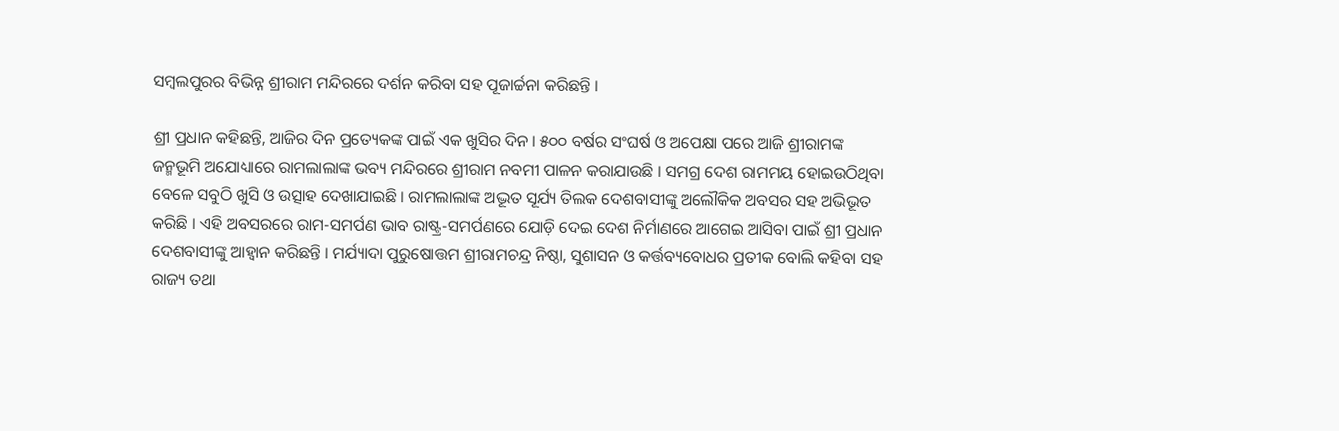ସମ୍ବଲପୁରର ବିଭିନ୍ନ ଶ୍ରୀରାମ ମନ୍ଦିରରେ ଦର୍ଶନ କରିବା ସହ ପୂଜାର୍ଚ୍ଚନା କରିଛନ୍ତି ।

ଶ୍ରୀ ପ୍ରଧାନ କହିଛନ୍ତି, ଆଜିର ଦିନ ପ୍ରତ୍ୟେକଙ୍କ ପାଇଁ ଏକ ଖୁସିର ଦିନ । ୫୦୦ ବର୍ଷର ସଂଘର୍ଷ ଓ ଅପେକ୍ଷା ପରେ ଆଜି ଶ୍ରୀରାମଙ୍କ ଜନ୍ମଭୂମି ଅଯୋଧ୍ୟାରେ ରାମଲାଲାଙ୍କ ଭବ୍ୟ ମନ୍ଦିରରେ ଶ୍ରୀରାମ ନବମୀ ପାଳନ କରାଯାଉଛି । ସମଗ୍ର ଦେଶ ରାମମୟ ହୋଇଉଠିଥିବା ବେଳେ ସବୁଠି ଖୁସି ଓ ଉତ୍ସାହ ଦେଖାଯାଇଛି । ରାମଲାଲାଙ୍କ ଅଦ୍ଭୂତ ସୂର୍ଯ୍ୟ ତିଲକ ଦେଶବାସୀଙ୍କୁ ଅଲୌକିକ ଅବସର ସହ ଅଭିଭୂତ କରିଛି । ଏହି ଅବସରରେ ରାମ-ସମର୍ପଣ ଭାବ ରାଷ୍ଟ୍ର-ସମର୍ପଣରେ ଯୋଡ଼ି ଦେଇ ଦେଶ ନିର୍ମାଣରେ ଆଗେଇ ଆସିବା ପାଇଁ ଶ୍ରୀ ପ୍ରଧାନ ଦେଶବାସୀଙ୍କୁ ଆହ୍ୱାନ କରିଛନ୍ତି । ମର୍ଯ୍ୟାଦା ପୁରୁଷୋତ୍ତମ ଶ୍ରୀରାମଚନ୍ଦ୍ର ନିଷ୍ଠା, ସୁଶାସନ ଓ କର୍ତ୍ତବ୍ୟବୋଧର ପ୍ରତୀକ ବୋଲି କହିବା ସହ ରାଜ୍ୟ ତଥା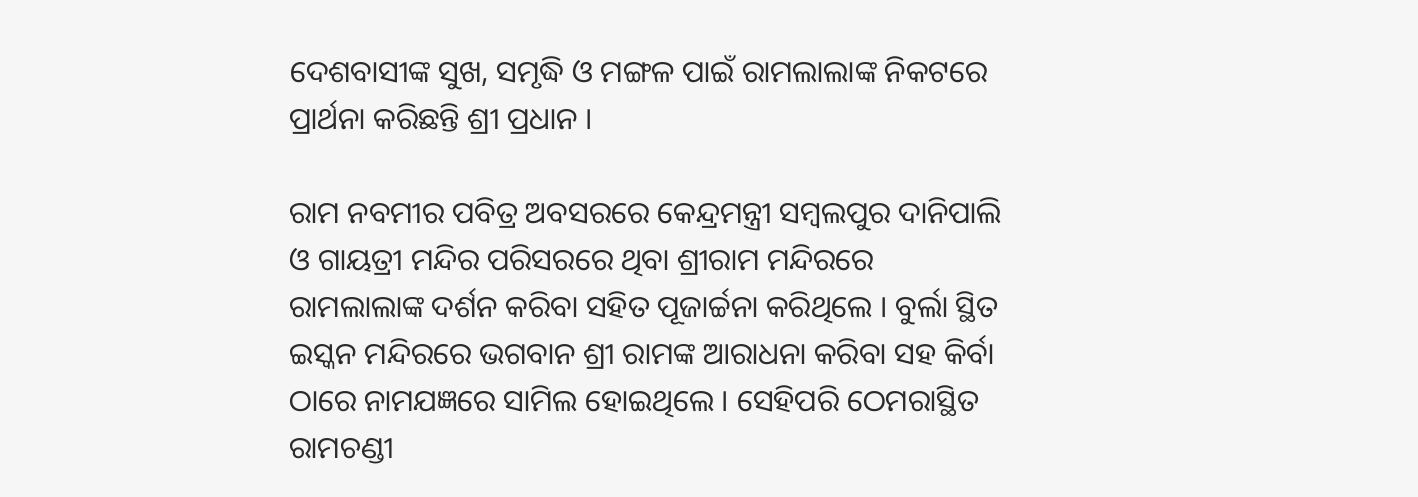ଦେଶବାସୀଙ୍କ ସୁଖ, ସମୃଦ୍ଧି ଓ ମଙ୍ଗଳ ପାଇଁ ରାମଲାଲାଙ୍କ ନିକଟରେ ପ୍ରାର୍ଥନା କରିଛନ୍ତି ଶ୍ରୀ ପ୍ରଧାନ ।

ରାମ ନବମୀର ପବିତ୍ର ଅବସରରେ କେନ୍ଦ୍ରମନ୍ତ୍ରୀ ସମ୍ବଲପୁର ଦାନିପାଲି ଓ ଗାୟତ୍ରୀ ମନ୍ଦିର ପରିସରରେ ଥିବା ଶ୍ରୀରାମ ମନ୍ଦିରରେ ରାମଲାଲାଙ୍କ ଦର୍ଶନ କରିବା ସହିତ ପୂଜାର୍ଚ୍ଚନା କରିଥିଲେ । ବୁର୍ଲା ସ୍ଥିତ ଇସ୍କନ ମନ୍ଦିରରେ ଭଗବାନ ଶ୍ରୀ ରାମଙ୍କ ଆରାଧନା କରିବା ସହ କିର୍ବା ଠାରେ ନାମଯଜ୍ଞରେ ସାମିଲ ହୋଇଥିଲେ । ସେହିପରି ଠେମରାସ୍ଥିତ ରାମଚଣ୍ଡୀ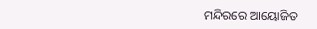ମନ୍ଦିରରେ ଆୟୋଜିତ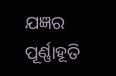ଯଜ୍ଞର ପୂର୍ଣ୍ଣାହୂତି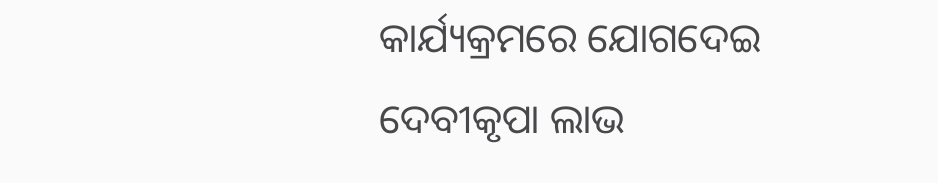କାର୍ଯ୍ୟକ୍ରମରେ ଯୋଗଦେଇ ଦେବୀକୃପା ଲାଭ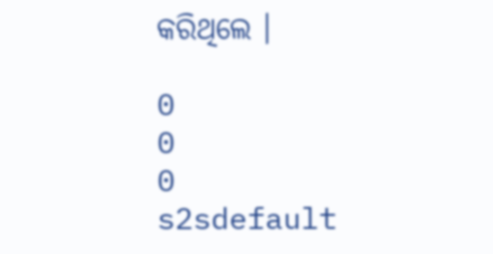କରିଥିଲେ ।

0
0
0
s2sdefault